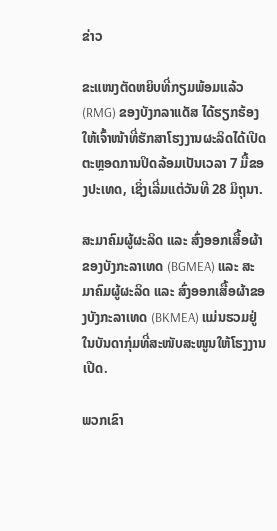ຂ່າວ

ຂະແໜງຕັດຫຍິບທີ່ກຽມພ້ອມແລ້ວ (RMG) ຂອງບັງກລາແດັສ ໄດ້ຮຽກຮ້ອງໃຫ້ເຈົ້າໜ້າທີ່ຮັກສາໂຮງງານຜະລິດໄດ້ເປີດຕະຫຼອດການປິດລ້ອມເປັນເວລາ 7 ມື້ຂອງປະເທດ, ເຊິ່ງເລີ່ມແຕ່ວັນທີ 28 ມິຖຸນາ.

ສະມາຄົມຜູ້ຜະລິດ ແລະ ສົ່ງອອກເສື້ອຜ້າຂອງບັງກະລາເທດ (BGMEA) ແລະ ສະມາຄົມຜູ້ຜະລິດ ແລະ ສົ່ງອອກເສື້ອຜ້າຂອງບັງກະລາເທດ (BKMEA) ແມ່ນຮວມຢູ່ໃນບັນດາກຸ່ມທີ່ສະໜັບສະໜູນໃຫ້ໂຮງງານເປີດ.

ພວກເຂົາ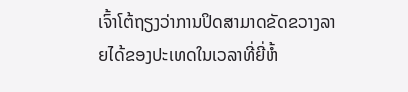ເຈົ້າໂຕ້ຖຽງວ່າການປິດສາມາດຂັດຂວາງລາຍໄດ້ຂອງປະເທດໃນເວລາທີ່ຍີ່ຫໍ້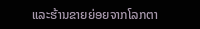ແລະຮ້ານຂາຍຍ່ອຍຈາກໂລກຕາ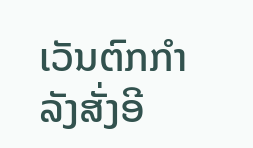ເວັນຕົກກໍາລັງສັ່ງອີ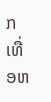ກເທື່ອຫ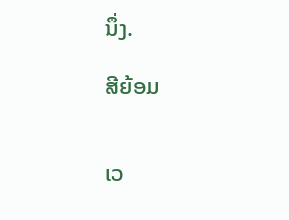ນຶ່ງ.

ສີຍ້ອມ


ເວ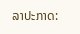ລາປະກາດ: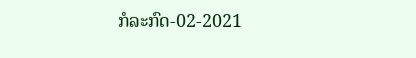ກໍລະກົດ-02-2021